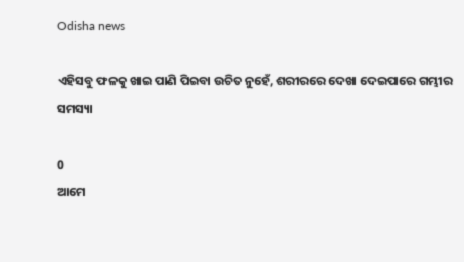Odisha news

ଏହିସବୁ ଫଳକୁ ଖାଇ ପାଣି ପିଇବା ଉଚିତ ନୁହେଁ, ଶରୀରରେ ଦେଖା ଦେଇପାରେ ଗମ୍ଭୀର ସମସ୍ୟା

0
ଆମେ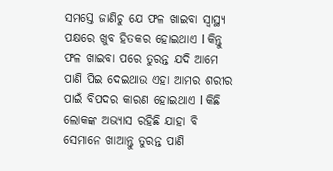ସମସ୍ତେ ଜାଣିଚୁ ଯେ ଫଳ ଖାଇବା ସ୍ୱାସ୍ଥ୍ୟ ପକ୍ଷରେ ଖୁବ ହିତକର ହୋଇଥାଏ l କିନ୍ତୁ ଫଳ ଖାଇବା ପରେ ତୁରନ୍ତ ଯଦି ଆମେ ପାଣି ପିଇ ଦେଇଥାଉ ଏହା ଆମର ଶରୀର ପାଇଁ ବିପଦର କାରଣ ହୋଇଥାଏ l କିଛି ଲୋକଙ୍କ ଅଭ୍ୟାସ ରହିଛି ଯାହା ବି ସେମାନେ ଖାଆନ୍ତୁ ତୁରନ୍ତ ପାଣି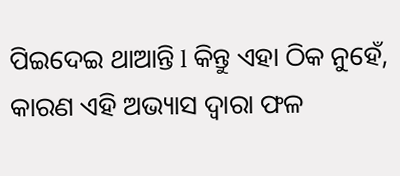ପିଇଦେଇ ଥାଆନ୍ତି l କିନ୍ତୁ ଏହା ଠିକ ନୁହେଁ, କାରଣ ଏହି ଅଭ୍ୟାସ ଦ୍ୱାରା ଫଳ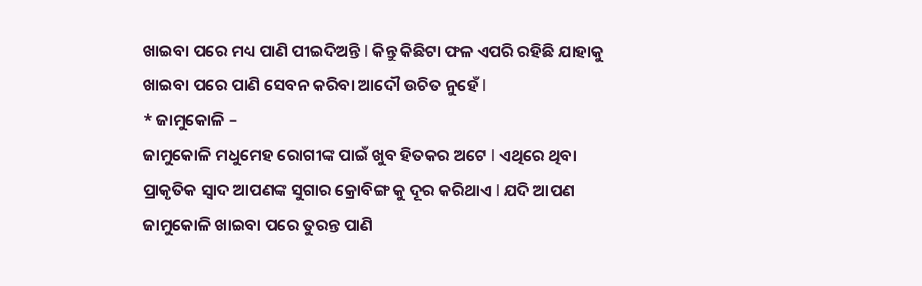ଖାଇବା ପରେ ମଧ୍ୟ ପାଣି ପୀଇଦିଅନ୍ତି l କିନ୍ତୁ କିଛିଟା ଫଳ ଏପରି ରହିଛି ଯାହାକୁ ଖାଇବା ପରେ ପାଣି ସେବନ କରିବା ଆଦୌ ଉଚିତ ନୁହେଁ l
* ଜାମୁକୋଳି –
ଜାମୁକୋଳି ମଧୁମେହ ରୋଗୀଙ୍କ ପାଇଁ ଖୁବ ହିତକର ଅଟେ l ଏଥିରେ ଥିବା ପ୍ରାକୃତିକ ସ୍ୱାଦ ଆପଣଙ୍କ ସୁଗାର କ୍ରୋବିଙ୍ଗ କୁ ଦୂର କରିଥାଏ l ଯଦି ଆପଣ ଜାମୁକୋଳି ଖାଇବା ପରେ ତୁରନ୍ତ ପାଣି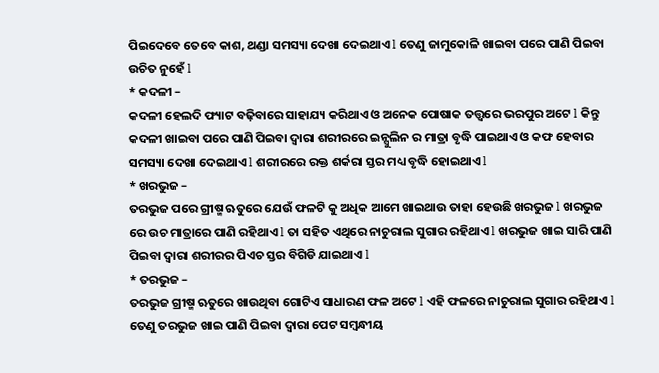ପିଇଦେବେ ତେବେ କାଶ, ଥଣ୍ଡା ସମସ୍ୟା ଦେଖା ଦେଇଥାଏ l ତେଣୁ ଜାମୁକୋଳି ଖାଇବା ପରେ ପାଣି ପିଇବା ଉଚିତ ନୁହେଁ l
* କଦଳୀ –
କଦଳୀ ହେଲଦି ଫ୍ୟାଟ ବଢ଼ିବାରେ ସାହାଯ୍ୟ କରିଥାଏ ଓ ଅନେକ ପୋଷାକ ତତ୍ତ୍ୱରେ ଭରପୁର ଅଟେ l କିନ୍ତୁ କଦଳୀ ଖାଇବା ପରେ ପାଣି ପିଇବା ଦ୍ୱାରା ଶରୀରରେ ଇନ୍ସୁଲିନ ର ମାତ୍ରା ବୃଦ୍ଧି ପାଇଥାଏ ଓ କଫ ହେବାର ସମସ୍ୟା ଦେଖା ଦେଇଥାଏ l ଶରୀରରେ ରକ୍ତ ଶର୍କରା ସ୍ତର ମଧ୍ୟ ବୃଦ୍ଧି ହୋଇଥାଏ l
* ଖରଭୁଜ –
ତରଭୁଜ ପରେ ଗ୍ରୀଷ୍ମ ଋତୁରେ ଯେଉଁ ଫଳଟି କୁ ଅଧିକ ଆମେ ଖାଇଥାଉ ତାହା ହେଉଛି ଖରଭୁଜ l ଖରଭୁଜ ରେ ଉଚ ମାତ୍ରାରେ ପାଣି ରହିଥାଏ l ତା ସହିତ ଏଥିରେ ନାଚୁରାଲ ସୁଗାର ରହିଥାଏ l ଖରଭୁଜ ଖାଇ ସାରି ପାଣି ପିଇବା ଦ୍ୱାରା ଶରୀରର ପିଏଚ ସ୍ତର ବିଗିଡି ଯାଇଥାଏ l
* ତରଭୁଜ –
ତରଭୁଜ ଗ୍ରୀଷ୍ମ ଋତୁରେ ଖାଉଥିବା ଗୋଟିଏ ସାଧାରଣ ଫଳ ଅଟେ l ଏହି ଫଳରେ ନାଚୁରାଲ ସୁଗାର ରହିଥାଏ l ତେଣୁ ତରଭୁଜ ଖାଇ ପାଣି ପିଇବା ଦ୍ୱାରା ପେଟ ସମ୍ବନ୍ଧୀୟ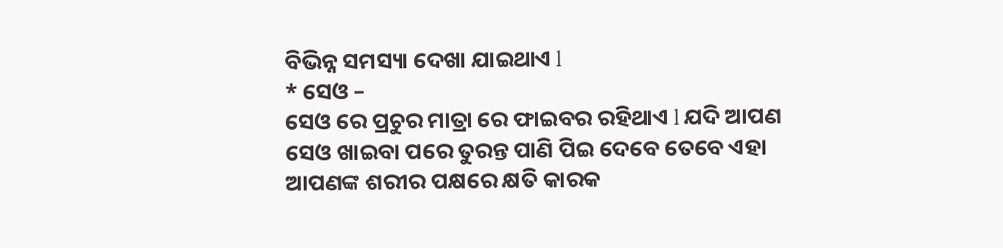ବିଭିନ୍ନ ସମସ୍ୟା ଦେଖା ଯାଇଥାଏ l
* ସେଓ –
ସେଓ ରେ ପ୍ରଚୁର ମାତ୍ରା ରେ ଫାଇବର ରହିଥାଏ l ଯଦି ଆପଣ ସେଓ ଖାଇବା ପରେ ତୁରନ୍ତ ପାଣି ପିଇ ଦେବେ ତେବେ ଏହା ଆପଣଙ୍କ ଶରୀର ପକ୍ଷରେ କ୍ଷତି କାରକ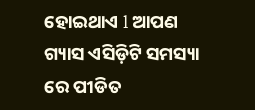ହୋଇଥାଏ l ଆପଣ ଗ୍ୟାସ ଏସିଡ଼ିଟି ସମସ୍ୟା ରେ ପୀଡିତ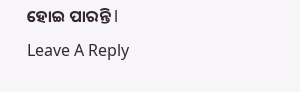ହୋଇ ପାରନ୍ତି l
Leave A Reply